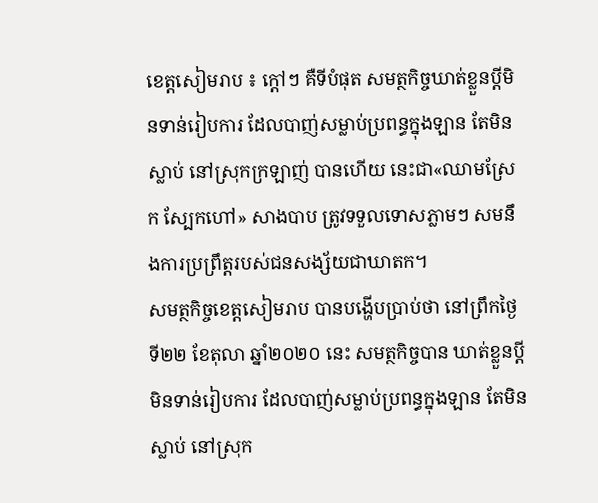ខេត្តសៀមរាប ៖ ក្តៅៗ គឺទីបំផុត សមត្ថកិច្ចឃាត់ខ្លួនប្តីមិនទាន់រៀបការ ដែលបាញ់សម្លាប់ប្រពន្ធក្នុងឡាន តែមិនស្លាប់ នៅស្រុកក្រឡាញ់ បានហើយ នេះជា«ឈាមស្រែក ស្បែកហៅ» សាងបាប ត្រូវទទួលទោសភ្លាមៗ សមនឹងការប្រព្រឹត្តរបស់ជនសង្ស័យជាឃាតក។
សមត្ថកិច្ចខេត្តសៀមរាប បានបង្ហើបប្រាប់ថា នៅព្រឹកថ្ងៃទី២២ ខែតុលា ឆ្នាំ២០២០ នេះ សមត្ថកិច្ចបាន ឃាត់ខ្លួនប្តីមិនទាន់រៀបការ ដែលបាញ់សម្លាប់ប្រពន្ធក្នុងឡាន តែមិនស្លាប់ នៅស្រុក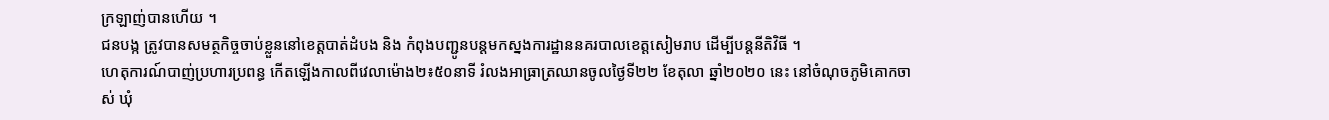ក្រឡាញ់បានហើយ ។
ជនបង្ក ត្រូវបានសមត្ថកិច្ចចាប់ខ្លួននៅខេត្តបាត់ដំបង និង កំពុងបញ្ជូនបន្តមកស្នងការដ្ឋាននគរបាលខេត្តសៀមរាប ដើម្បីបន្តនីតិវិធី ។
ហេតុការណ៍បាញ់ប្រហារប្រពន្ធ កើតឡើងកាលពីវេលាម៉ោង២៖៥០នាទី រំលងអាធ្រាត្រឈានចូលថ្ងៃទី២២ ខែតុលា ឆ្នាំ២០២០ នេះ នៅចំណុចភូមិគោកចាស់ ឃុំ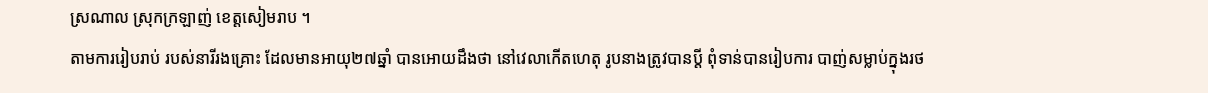ស្រណាល ស្រុកក្រឡាញ់ ខេត្តសៀមរាប ។
តាមការរៀបរាប់ របស់នារីរងគ្រោះ ដែលមានអាយុ២៧ឆ្នាំ បានអោយដឹងថា នៅវេលាកើតហេតុ រូបនាងត្រូវបានប្តី ពុំទាន់បានរៀបការ បាញ់សម្លាប់ក្នុងរថ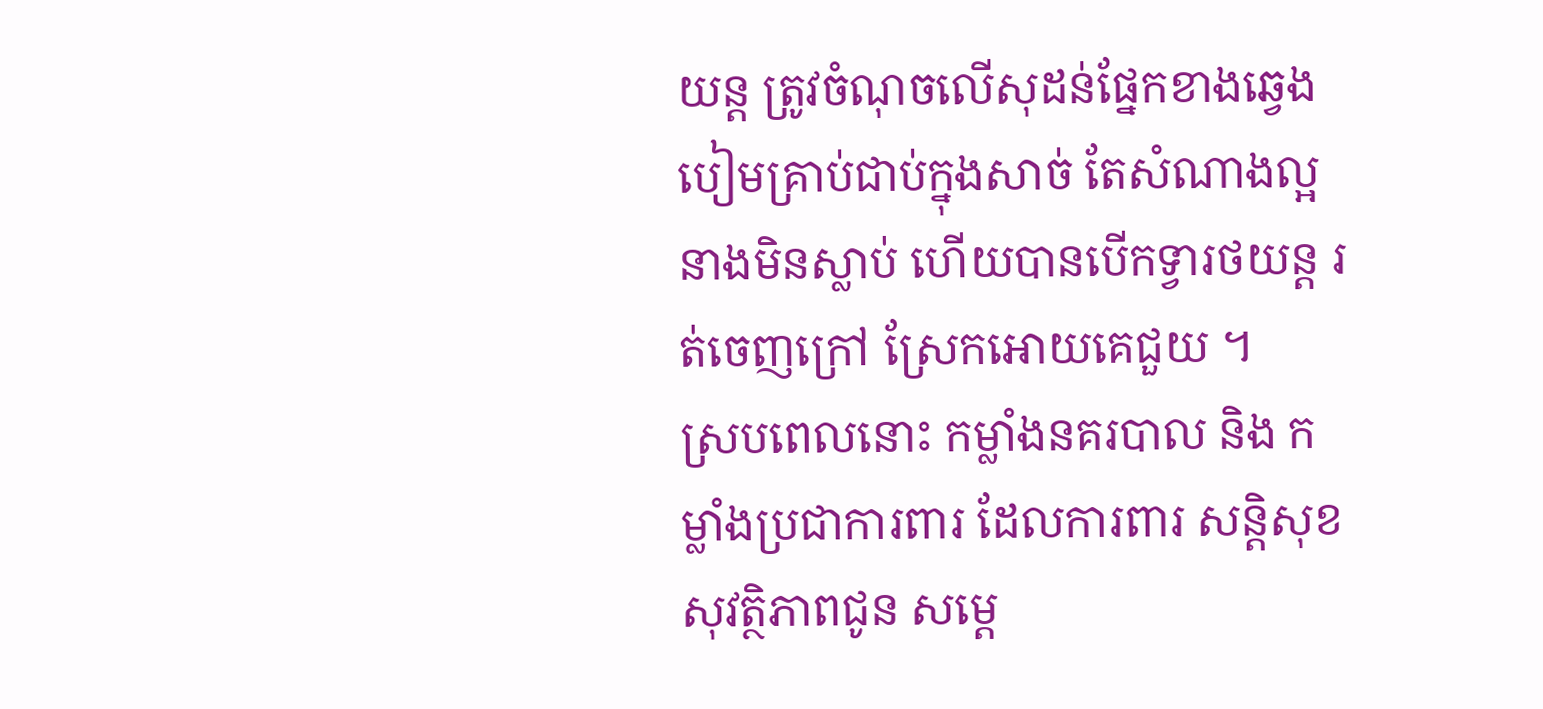យន្ត ត្រូវចំណុចលើសុដន់ផ្នែកខាងឆ្វេង បៀមគ្រាប់ជាប់ក្នុងសាច់ តែសំណាងល្អ នាងមិនស្លាប់ ហើយបានបើកទ្វារថយន្ត រត់ចេញក្រៅ ស្រែកអោយគេជួយ ។
ស្របពេលនោះ កម្លាំងនគរបាល និង កម្លាំងប្រជាការពារ ដែលការពារ សន្តិសុខ សុវត្ថិភាពជូន សម្តេ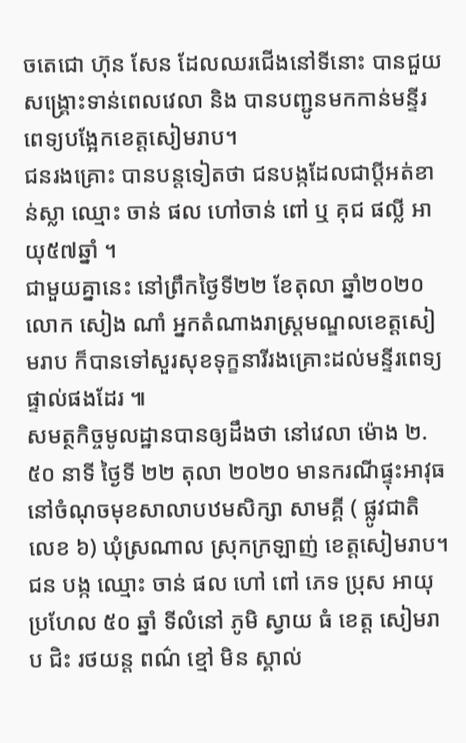ចតេជោ ហ៊ុន សែន ដែលឈរជើងនៅទីនោះ បានជួយសង្គ្រោះទាន់ពេលវេលា និង បានបញ្ជូនមកកាន់មន្ទីរពេទ្យបង្អែកខេត្តសៀមរាប។
ជនរងគ្រោះ បានបន្តទៀតថា ជនបង្កដែលជាប្ដីអត់ខាន់ស្លា ឈ្មោះ ចាន់ ផល ហៅចាន់ ពៅ ឬ គុជ ផល្លី អាយុ៥៧ឆ្នាំ ។
ជាមួយគ្នានេះ នៅព្រឹកថ្ងៃទី២២ ខែតុលា ឆ្នាំ២០២០ លោក សៀង ណាំ អ្នកតំណាងរាស្ត្រមណ្ឌលខេត្តសៀមរាប ក៏បានទៅសួរសុខទុក្ខនារីរងគ្រោះដល់មន្ទីរពេទ្យផ្ទាល់ផងដែរ ៕
សមត្ថកិច្ចមូលដ្ឋានបានឲ្យដឹងថា នៅវេលា ម៉ោង ២.៥០ នាទី ថ្ងៃទី ២២ តុលា ២០២០ មានករណីផ្ទុះអាវុធ នៅចំណុចមុខសាលាបឋមសិក្សា សាមគ្គី ( ផ្លូវជាតិ លេខ ៦) ឃុំស្រណាល ស្រុកក្រឡាញ់ ខេត្តសៀមរាប។
ជន បង្ក ឈ្មោះ ចាន់ ផល ហៅ ពៅ ភេទ ប្រុស អាយុ ប្រហែល ៥០ ឆ្នាំ ទីលំនៅ ភូមិ ស្វាយ ធំ ខេត្ត សៀមរាប ជិះ រថយន្ត ពណ៌ ខ្មៅ មិន ស្គាល់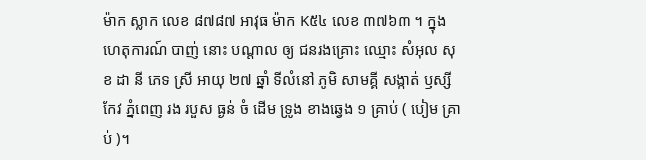ម៉ាក ស្លាក លេខ ៨៧៨៧ អាវុធ ម៉ាក K៥៤ លេខ ៣៧៦៣ ។ ក្នុង ហេតុការណ៍ បាញ់ នោះ បណ្តាល ឲ្យ ជនរងគ្រោះ ឈ្មោះ សំអុល សុខ ដា នី ភេទ ស្រី អាយុ ២៧ ឆ្នាំ ទីលំនៅ ភូមិ សាមគ្គី សង្កាត់ ឫស្សីកែវ ភ្នំពេញ រង របួស ធ្ងន់ ចំ ដើម ទ្រូង ខាងឆ្វេង ១ គ្រាប់ ( បៀម គ្រាប់ )។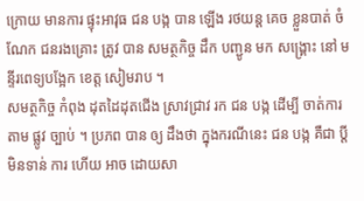ក្រោយ មានការ ផ្ទុះអាវុធ ជន បង្ក បាន ឡើង រថយន្ត គេច ខ្លួនបាត់ ចំណែក ជនរងគ្រោះ ត្រូវ បាន សមត្ថកិច្ច ដឹក បញ្ជូន មក សង្គ្រោះ នៅ មន្ទីរពេទ្យបង្អែក ខេត្ត សៀមរាប ។
សមត្ថកិច្ច កំពុង ដុតដៃដុតជើង ស្រាវជ្រាវ រក ជន បង្ក ដើម្បី ចាត់ការ តាម ផ្លូវ ច្បាប់ ។ ប្រភព បាន ឲ្យ ដឹងថា ក្នុងករណីនេះ ជន បង្ក គឺជា ប្តី មិនទាន់ ការ ហើយ អាច ដោយសា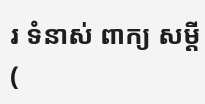រ ទំនាស់ ពាក្យ សម្តី (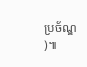ប្រច័ណ្ឌ )៕